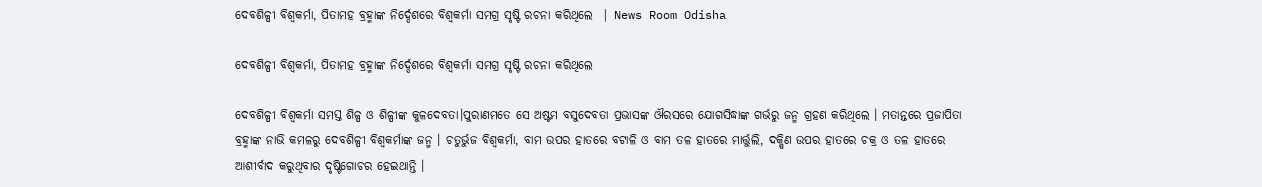ଦେବଶିଳ୍ପୀ ବିଶ୍ୱକର୍ମା, ପିତାମହ ବ୍ରହ୍ମାଙ୍କ ନିର୍ଦ୍ଦେଶରେ ବିଶ୍ୱକର୍ମା ସମଗ୍ର ସୃଷ୍ଟି ରଚନା କରିଥିଲେ  | News Room Odisha

ଦେବଶିଳ୍ପୀ ବିଶ୍ୱକର୍ମା, ପିତାମହ ବ୍ରହ୍ମାଙ୍କ ନିର୍ଦ୍ଦେଶରେ ବିଶ୍ୱକର୍ମା ସମଗ୍ର ସୃଷ୍ଟି ରଚନା କରିଥିଲେ

ଦେବଶିଳ୍ପୀ ବିଶ୍ୱକର୍ମା ସମସ୍ତ ଶିଳ୍ପ ଓ ଶିଳ୍ପୀଙ୍କ କୁଳଦେବତା।ପୁରାଣମତେ ସେ ଅଷ୍ଟମ ବସୁଦେବତା ପ୍ରଭାସଙ୍କ ଔରସରେ ଯୋଗସିଦ୍ଧାଙ୍କ ଗର୍ଭରୁ ଜନ୍ମ ଗ୍ରହଣ କରିଥିଲେ । ମତାନ୍ତରେ ପ୍ରଜାପିତା ବ୍ରହ୍ମାଙ୍କ ନାଭି କମଳରୁ ଦେବଶିଳ୍ପୀ ବିଶ୍ୱକର୍ମାଙ୍କ ଜନ୍ମ । ଚତୁର୍ଭୁଜ ବିଶ୍ୱକର୍ମା, ବାମ ଉପର ହାତରେ ବଟାଳି ଓ ବାମ ତଳ ହାତରେ ମାର୍ତ୍ତୁଲି, ଦକ୍ଷିଣ ଉପର ହାତରେ ଚକ୍ର ଓ ତଳ ହାତରେ ଆଶୀର୍ବାଦ କରୁଥିବାର ଦୃଷ୍ଟିଗୋଚର ହେଇଥାନ୍ତି ।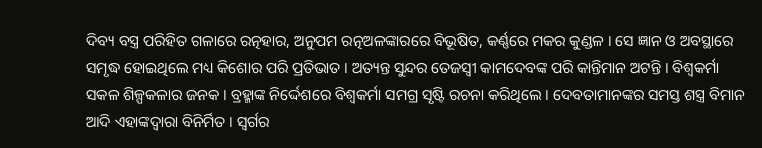ଦିବ୍ୟ ବସ୍ତ୍ର ପରିହିତ ଗଳାରେ ରତ୍ନହାର, ଅନୁପମ ରତ୍ନଅଳଙ୍କାରରେ ବିଭୂଷିତ, କର୍ଣ୍ଣରେ ମକର କୁଣ୍ଡଳ । ସେ ଜ୍ଞାନ ଓ ଅବସ୍ଥାରେ ସମୃଦ୍ଧ ହୋଇଥିଲେ ମଧ୍ୟ କିଶୋର ପରି ପ୍ରତିଭାତ । ଅତ୍ୟନ୍ତ ସୁନ୍ଦର ତେଜସ୍ୱୀ କାମଦେବଙ୍କ ପରି କାନ୍ତିମାନ ଅଟନ୍ତି । ବିଶ୍ୱକର୍ମା ସକଳ ଶିଳ୍ପକଳାର ଜନକ । ବ୍ରହ୍ମାଙ୍କ ନିର୍ଦ୍ଦେଶରେ ବିଶ୍ୱକର୍ମା ସମଗ୍ର ସୃଷ୍ଟି ରଚନା କରିଥିଲେ । ଦେବତାମାନଙ୍କର ସମସ୍ତ ଶସ୍ତ୍ର ବିମାନ ଆଦି ଏହାଙ୍କଦ୍ୱାରା ବିନିର୍ମିତ । ସ୍ୱର୍ଗର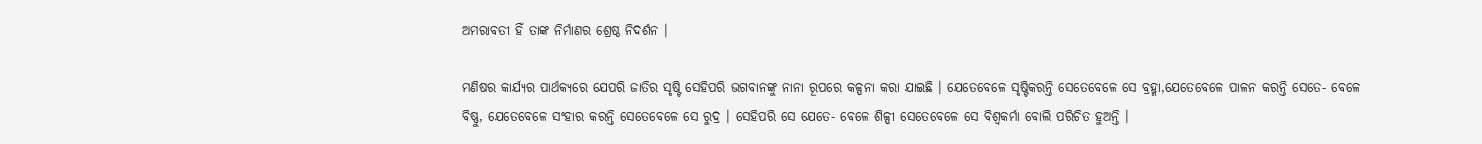ଅମରାବତୀ ହିଁ ତାଙ୍କ ନିର୍ମାଣର ଶ୍ରେଷ୍ଠ ନିଦର୍ଶନ ।

ମଣିଷର କାର୍ଯ୍ୟର ପାର୍ଥକ୍ୟରେ ଯେପରି ଜାତିର ସୃଷ୍ଟି ସେହିପରି ଭଗବାନଙ୍କୁ ନାନା ରୂପରେ କଳ୍ପନା କରା ଯାଇଛି । ଯେତେବେଳେ ସୃଷ୍ଟିକରନ୍ତି ସେତେବେଳେ ସେ ବ୍ରହ୍ମା,ଯେତେବେଳେ ପାଳନ କରନ୍ତି ସେତେ- ବେଳେ ବିଷ୍ଣୁ, ଯେତେବେଳେ ସଂହାର କରନ୍ତି ସେତେବେଳେ ସେ ରୁଦ୍ର । ସେହିପରି ସେ ଯେତେ- ବେଳେ ଶିଳ୍ପୀ ସେତେବେଳେ ସେ ବିଶ୍ୱକର୍ମା ବୋଲି ପରିଚିତ ହୁଅନ୍ତି ।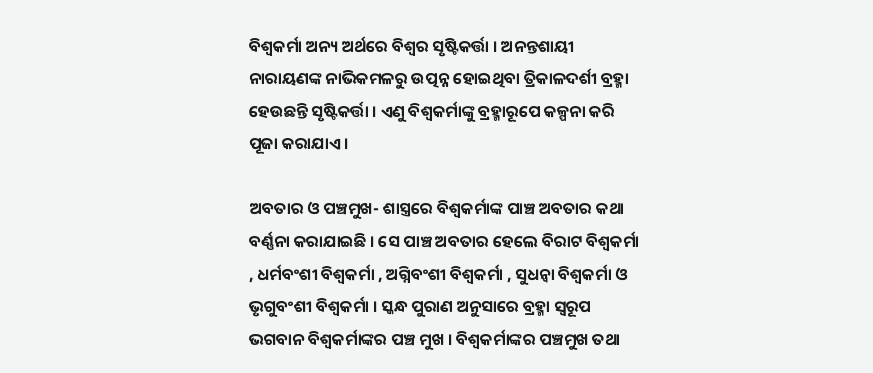ବିଶ୍ୱକର୍ମା ଅନ୍ୟ ଅର୍ଥରେ ବିଶ୍ୱର ସୃଷ୍ଟିକର୍ତ୍ତା । ଅନନ୍ତଶାୟୀ ନାରାୟଣଙ୍କ ନାଭିକମଳରୁ ଉତ୍ପନ୍ନ ହୋଇଥିବା ତ୍ରିକାଳଦର୍ଶୀ ବ୍ରହ୍ମା ହେଉଛନ୍ତି ସୃଷ୍ଟିକର୍ତ୍ତା । ଏଣୁ ବିଶ୍ୱକର୍ମାଙ୍କୁ ବ୍ରହ୍ମାରୂପେ କଳ୍ପନା କରି ପୂଜା କରାଯାଏ ।

ଅବତାର ଓ ପଞ୍ଚମୁଖ- ଶାସ୍ତ୍ରରେ ବିଶ୍ୱକର୍ମାଙ୍କ ପାଞ୍ଚ ଅବତାର କଥା ବର୍ଣ୍ଣନା କରାଯାଇଛି । ସେ ପାଞ୍ଚ ଅବତାର ହେଲେ ବିରାଟ ବିଶ୍ୱକର୍ମା , ଧର୍ମବଂଶୀ ବିଶ୍ୱକର୍ମା , ଅଗ୍ନିବଂଶୀ ବିଶ୍ୱକର୍ମା , ସୁଧନ୍ୱା ବିଶ୍ୱକର୍ମା ଓ ଭୃଗୁବଂଶୀ ବିଶ୍ୱକର୍ମା । ସ୍କନ୍ଧ ପୁରାଣ ଅନୁସାରେ ବ୍ରହ୍ମା ସ୍ୱରୂପ ଭଗବାନ ବିଶ୍ୱକର୍ମାଙ୍କର ପଞ୍ଚ ମୁଖ । ବିଶ୍ୱକର୍ମାଙ୍କର ପଞ୍ଚମୁଖ ତଥା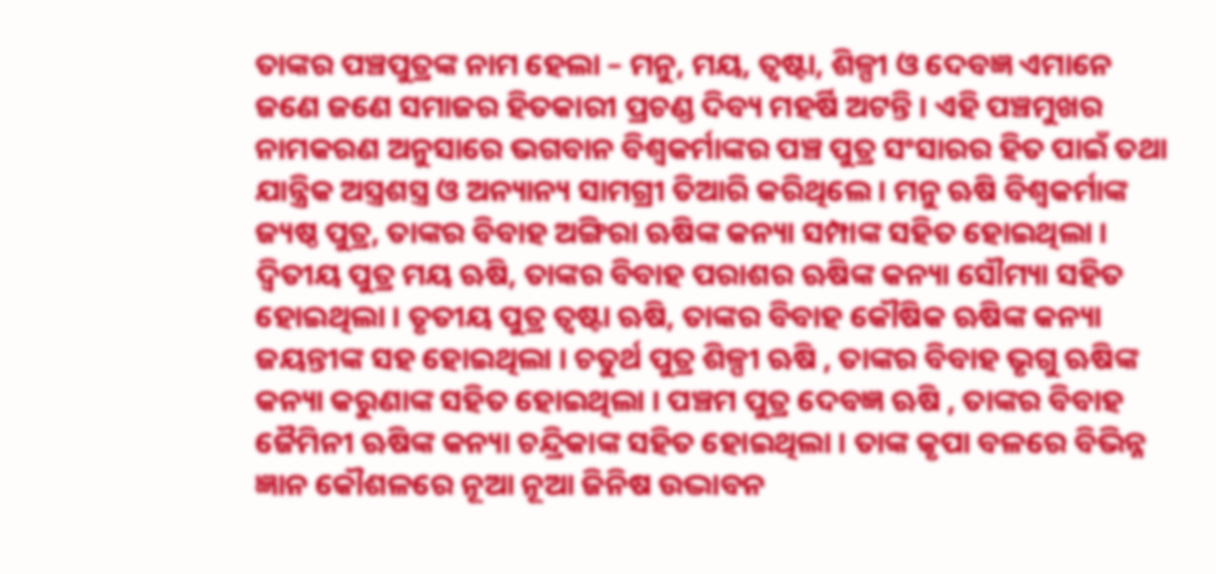ତାଙ୍କର ପଞ୍ଚପୁତ୍ରଙ୍କ ନାମ ହେଲା – ମନୁ, ମୟ, ତ୍ୱଷ୍ଟା, ଶିଳ୍ପୀ ଓ ଦେବଜ୍ଞ ଏମାନେ ଜଣେ ଜଣେ ସମାଜର ହିତକାରୀ ପ୍ରଚଣ୍ଡ ଦିବ୍ୟ ମହର୍ଷି ଅଟନ୍ତି । ଏହି ପଞ୍ଚମୁଖର ନାମକରଣ ଅନୁସାରେ ଭଗବାନ ବିଶ୍ୱକର୍ମାଙ୍କର ପଞ୍ଚ ପୁତ୍ର ସଂସାରର ହିତ ପାଇଁ ତଥା ଯାନ୍ତ୍ରିକ ଅସ୍ତ୍ରଶସ୍ତ୍ର ଓ ଅନ୍ୟାନ୍ୟ ସାମଗ୍ରୀ ତିଆରି କରିଥିଲେ । ମନୁ ଋଷି ବିଶ୍ୱକର୍ମାଙ୍କ ଜ୍ୟଷ୍ଠ ପୁତ୍ର, ତାଙ୍କର ବିବାହ ଅଙ୍ଗିରା ଋଷିଙ୍କ କନ୍ୟା ସମ୍ପାଙ୍କ ସହିତ ହୋଇଥିଲା । ଦ୍ୱିତୀୟ ପୁତ୍ର ମୟ ଋଷି, ତାଙ୍କର ବିବାହ ପରାଶର ଋଷିଙ୍କ କନ୍ୟା ସୌମ୍ୟା ସହିତ ହୋଇଥିଲା । ତୃତୀୟ ପୁତ୍ର ତ୍ୱଷ୍ଟା ଋଷି, ତାଙ୍କର ବିବାହ କୌଷିକ ଋଷିଙ୍କ କନ୍ୟା ଜୟନ୍ତୀଙ୍କ ସହ ହୋଇଥିଲା । ଚତୁର୍ଥ ପୁତ୍ର ଶିଳ୍ପୀ ଋଷି , ତାଙ୍କର ବିବାହ ଭୃଗୁ ଋଷିଙ୍କ କନ୍ୟା କରୁଣାଙ୍କ ସହିତ ହୋଇଥିଲା । ପଞ୍ଚମ ପୁତ୍ର ଦେବଜ୍ଞ ଋଷି , ତାଙ୍କର ବିବାହ ଜୈମିନୀ ଋଷିଙ୍କ କନ୍ୟା ଚନ୍ଦ୍ରିକାଙ୍କ ସହିତ ହୋଇଥିଲା । ତାଙ୍କ କୃପା ବଳରେ ବିଭିନ୍ନ ଜ୍ଞାନ କୌଶଳରେ ନୂଆ ନୂଆ ଜିନିଷ ଉଦ୍ଭାବନ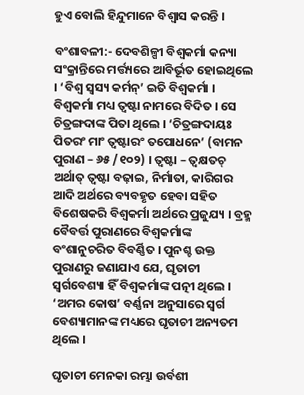ହୁଏ ବୋଲି ହିନ୍ଦୁମାନେ ବିଶ୍ୱାସ କରନ୍ତି ।

ବଂଶାବଳୀ:- ଦେବଶିଳ୍ପୀ ବିଶ୍ୱକର୍ମା କନ୍ୟା ସଂକ୍ରାନ୍ତିରେ ମର୍ତ୍ତ୍ୟରେ ଆବିର୍ଭୂତ ହୋଇଥିଲେ । ‘ବିଶ୍ୱ ସ୍ୱସ୍ୟ କର୍ମନ୍’ ଇତି ବିଶ୍ୱକର୍ମା । ବିଶ୍ୱକର୍ମା ମଧ୍ୟ ତ୍ୱଷ୍ଟା ନାମରେ ବିଦିତ । ସେ ଚିତ୍ରଙ୍ଗଦାଙ୍କ ପିତା ଥିଲେ । ‘ଚିତ୍ରଙ୍ଗଦାୟଃ ପିତରଂ ମାଂ ତ୍ୱଷ୍ଟାରଂ ତପୋଧନେ’ (ବାମନ ପୁରାଣ – ୬୫ /୧୦୨) । ତ୍ୱଷ୍ଟା – ତ୍ୱକ୍ଷତଚ୍ ଅର୍ଥାତ୍ ତ୍ୱଷ୍ଟା ବଢ଼ାଇ, ନିର୍ମାତା, କାରିଗର ଆଦି ଅର୍ଥରେ ବ୍ୟବହୃତ ହେବା ସହିତ ବିଶେଷକରି ବିଶ୍ୱକର୍ମା ଅର୍ଥରେ ପ୍ରଜୁଯ୍ୟ । ବ୍ରହ୍ମ ବୈବର୍ତ୍ତ ପୁରାଣରେ ବିଶ୍ୱକର୍ମାଙ୍କ ବଂଶାନୁଚରିତ ବିବର୍ଣ୍ଣିତ । ପୁନଶ୍ଚ ଉକ୍ତ ପୁରାଣରୁ ଜଣାଯାଏ ଯେ, ଘୃତାଚୀ ସ୍ୱର୍ଗବେଶ୍ୟା ହିଁ ବିଶ୍ୱକର୍ମାଙ୍କ ପତ୍ନୀ ଥିଲେ । ‘ଅମର କୋଷ’ ବର୍ଣ୍ଣନା ଅନୁସାରେ ସ୍ୱର୍ଗ ବେଶ୍ୟାମାନଙ୍କ ମଧ୍ୟରେ ଘୃତାଚୀ ଅନ୍ୟତମ ଥିଲେ ।

ଘୃତାଚୀ ମେନକା ରମ୍ଭା ଉର୍ବଶୀ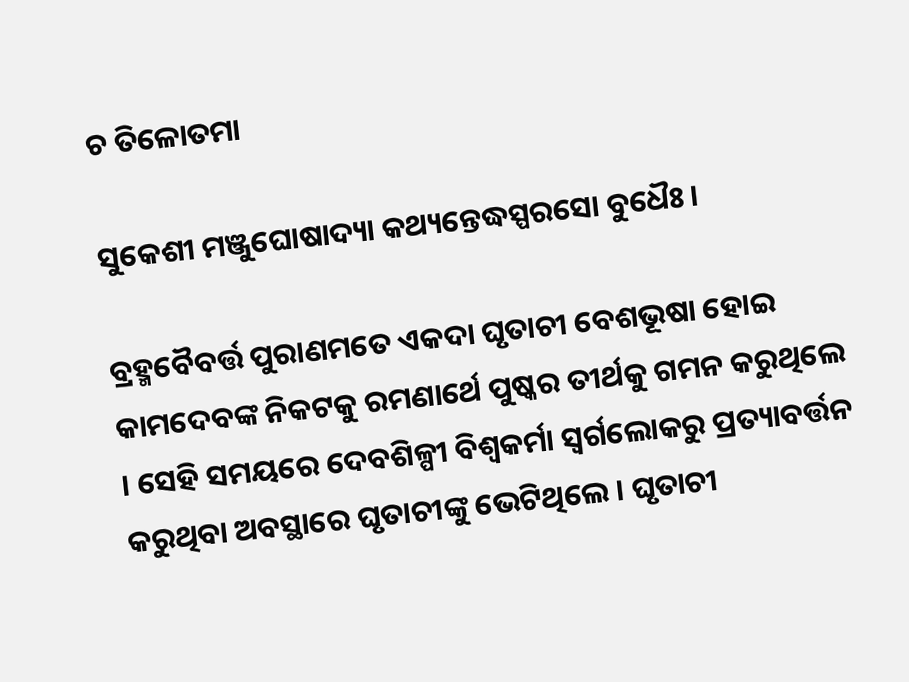ଚ ତିଳୋତମା

ସୁକେଶୀ ମଞ୍ଜୁଘୋଷାଦ୍ୟା କଥ୍ୟନ୍ତେଦ୍ଧସ୍ପରସୋ ବୁଧୈଃ ।

ବ୍ରହ୍ମବୈବର୍ତ୍ତ ପୁରାଣମତେ ଏକଦା ଘୃତାଚୀ ବେଶଭୂଷା ହୋଇ କାମଦେବଙ୍କ ନିକଟକୁ ରମଣାର୍ଥେ ପୁଷ୍କର ତୀର୍ଥକୁ ଗମନ କରୁଥିଲେ । ସେହି ସମୟରେ ଦେବଶିଳ୍ପୀ ବିଶ୍ୱକର୍ମା ସ୍ୱର୍ଗଲୋକରୁ ପ୍ରତ୍ୟାବର୍ତ୍ତନ କରୁଥିବା ଅବସ୍ଥାରେ ଘୃତାଚୀଙ୍କୁ ଭେଟିଥିଲେ । ଘୃତାଚୀ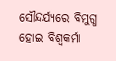ସୌନ୍ଦର୍ଯ୍ୟରେ ବିମୁଗ୍ଧ ହୋଇ ବିଶ୍ୱକର୍ମା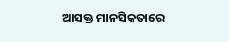ଆସକ୍ତ ମାନସିକତାରେ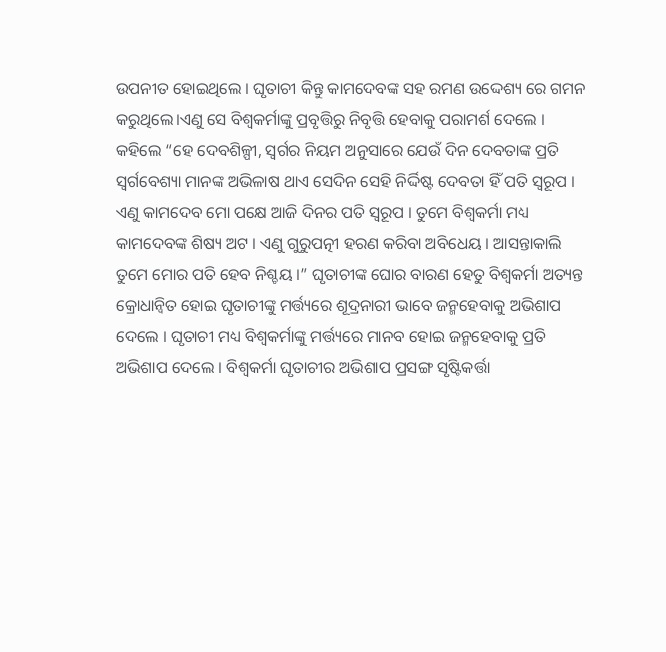ଉପନୀତ ହୋଇଥିଲେ । ଘୃତାଚୀ କିନ୍ତୁ କାମଦେବଙ୍କ ସହ ରମଣ ଉଦ୍ଦେଶ୍ୟ ରେ ଗମନ କରୁଥିଲେ।ଏଣୁ ସେ ବିଶ୍ୱକର୍ମାଙ୍କୁ ପ୍ରବୃତ୍ତିରୁ ନିବୃତ୍ତି ହେବାକୁ ପରାମର୍ଶ ଦେଲେ । କହିଲେ “ହେ ଦେବଶିଳ୍ପୀ, ସ୍ୱର୍ଗର ନିୟମ ଅନୁସାରେ ଯେଉଁ ଦିନ ଦେବତାଙ୍କ ପ୍ରତି ସ୍ୱର୍ଗବେଶ୍ୟା ମାନଙ୍କ ଅଭିଳାଷ ଥାଏ ସେଦିନ ସେହି ନିର୍ଦ୍ଦିଷ୍ଟ ଦେବତା ହିଁ ପତି ସ୍ୱରୂପ । ଏଣୁ କାମଦେବ ମୋ ପକ୍ଷେ ଆଜି ଦିନର ପତି ସ୍ୱରୂପ । ତୁମେ ବିଶ୍ୱକର୍ମା ମଧ୍ୟ କାମଦେବଙ୍କ ଶିଷ୍ୟ ଅଟ । ଏଣୁ ଗୁରୁପତ୍ନୀ ହରଣ କରିବା ଅବିଧେୟ । ଆସନ୍ତାକାଲି ତୁମେ ମୋର ପତି ହେବ ନିଶ୍ଚୟ ।” ଘୃତାଚୀଙ୍କ ଘୋର ବାରଣ ହେତୁ ବିଶ୍ୱକର୍ମା ଅତ୍ୟନ୍ତ କ୍ରୋଧାନ୍ୱିତ ହୋଇ ଘୃତାଚୀଙ୍କୁ ମର୍ତ୍ତ୍ୟରେ ଶୂଦ୍ରନାରୀ ଭାବେ ଜନ୍ମହେବାକୁ ଅଭିଶାପ ଦେଲେ । ଘୃତାଚୀ ମଧ୍ୟ ବିଶ୍ୱକର୍ମାଙ୍କୁ ମର୍ତ୍ତ୍ୟରେ ମାନବ ହୋଇ ଜନ୍ମହେବାକୁ ପ୍ରତି ଅଭିଶାପ ଦେଲେ । ବିଶ୍ୱକର୍ମା ଘୃତାଚୀର ଅଭିଶାପ ପ୍ରସଙ୍ଗ ସୃଷ୍ଟିକର୍ତ୍ତା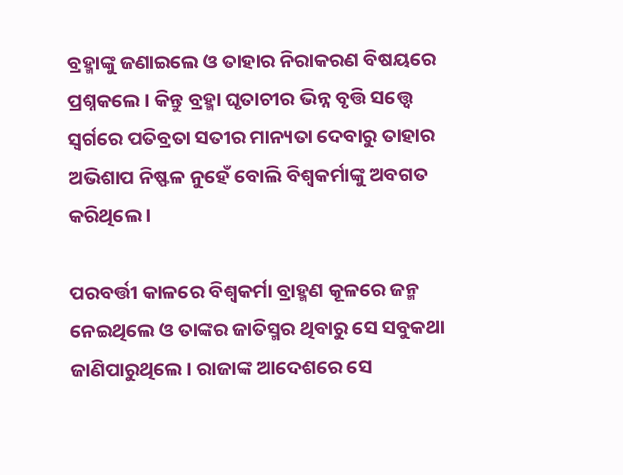ବ୍ରହ୍ମାଙ୍କୁ ଜଣାଇଲେ ଓ ତାହାର ନିରାକରଣ ବିଷୟରେ ପ୍ରଶ୍ନକଲେ । କିନ୍ତୁ ବ୍ରହ୍ମା ଘୃତାଚୀର ଭିନ୍ନ ବୃତ୍ତି ସତ୍ତ୍ୱେ ସ୍ୱର୍ଗରେ ପତିବ୍ରତା ସତୀର ମାନ୍ୟତା ଦେବାରୁ ତାହାର ଅଭିଶାପ ନିଷ୍ଫଳ ନୁହେଁ ବୋଲି ବିଶ୍ୱକର୍ମାଙ୍କୁ ଅବଗତ କରିଥିଲେ ।

ପରବର୍ତ୍ତୀ କାଳରେ ବିଶ୍ୱକର୍ମା ବ୍ରାହ୍ମଣ କୂଳରେ ଜନ୍ମ ନେଇଥିଲେ ଓ ତାଙ୍କର ଜାତିସ୍ମର ଥିବାରୁ ସେ ସବୁକଥା ଜାଣିପାରୁଥିଲେ । ରାଜାଙ୍କ ଆଦେଶରେ ସେ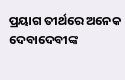ପ୍ରୟାଗ ତୀର୍ଥରେ ଅନେକ ଦେବାଦେବୀଙ୍କ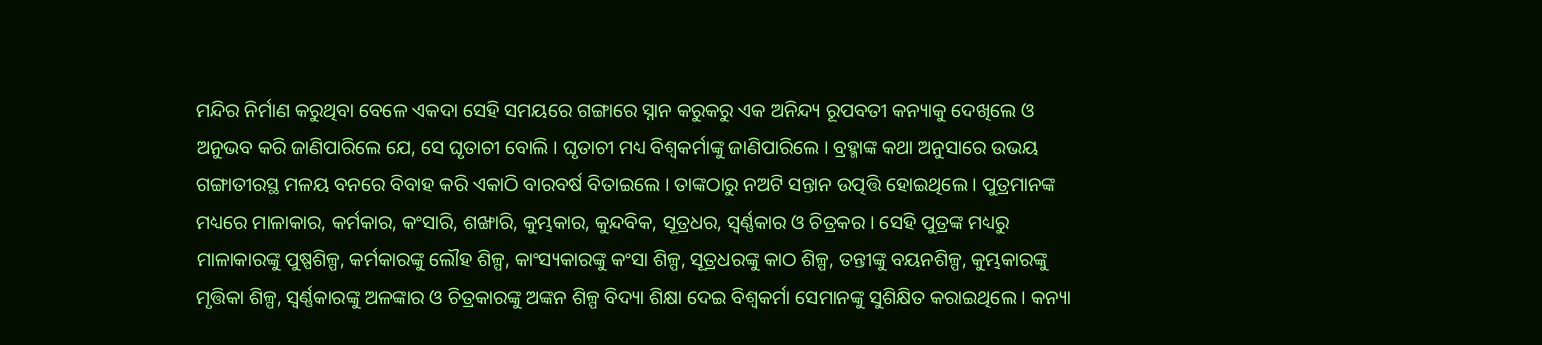ମନ୍ଦିର ନିର୍ମାଣ କରୁଥିବା ବେଳେ ଏକଦା ସେହି ସମୟରେ ଗଙ୍ଗାରେ ସ୍ନାନ କରୁକରୁ ଏକ ଅନିନ୍ଦ୍ୟ ରୂପବତୀ କନ୍ୟାକୁ ଦେଖିଲେ ଓ ଅନୁଭବ କରି ଜାଣିପାରିଲେ ଯେ, ସେ ଘୃତାଚୀ ବୋଲି । ଘୃତାଚୀ ମଧ୍ୟ ବିଶ୍ୱକର୍ମାଙ୍କୁ ଜାଣିପାରିଲେ । ବ୍ରହ୍ମାଙ୍କ କଥା ଅନୁସାରେ ଉଭୟ ଗଙ୍ଗାତୀରସ୍ଥ ମଳୟ ବନରେ ବିବାହ କରି ଏକାଠି ବାରବର୍ଷ ବିତାଇଲେ । ତାଙ୍କଠାରୁ ନଅଟି ସନ୍ତାନ ଉତ୍ପତ୍ତି ହୋଇଥିଲେ । ପୁତ୍ରମାନଙ୍କ ମଧ୍ୟରେ ମାଳାକାର, କର୍ମକାର, କଂସାରି, ଶଙ୍ଖାରି, କୁମ୍ଭକାର, କୁନ୍ଦବିକ, ସୂତ୍ରଧର, ସ୍ୱର୍ଣ୍ଣକାର ଓ ଚିତ୍ରକର । ସେହି ପୁତ୍ରଙ୍କ ମଧ୍ୟରୁ ମାଳାକାରଙ୍କୁ ପୁଷ୍ପଶିଳ୍ପ, କର୍ମକାରଙ୍କୁ ଲୌହ ଶିଳ୍ପ, କାଂସ୍ୟକାରଙ୍କୁ କଂସା ଶିଳ୍ପ, ସୂତ୍ରଧରଙ୍କୁ କାଠ ଶିଳ୍ପ, ତନ୍ତୀଙ୍କୁ ବୟନଶିଳ୍ପ, କୁମ୍ଭକାରଙ୍କୁ ମୃତ୍ତିକା ଶିଳ୍ପ, ସ୍ୱର୍ଣ୍ଣକାରଙ୍କୁ ଅଳଙ୍କାର ଓ ଚିତ୍ରକାରଙ୍କୁ ଅଙ୍କନ ଶିଳ୍ପ ବିଦ୍ୟା ଶିକ୍ଷା ଦେଇ ବିଶ୍ୱକର୍ମା ସେମାନଙ୍କୁ ସୁଶିକ୍ଷିତ କରାଇଥିଲେ । କନ୍ୟା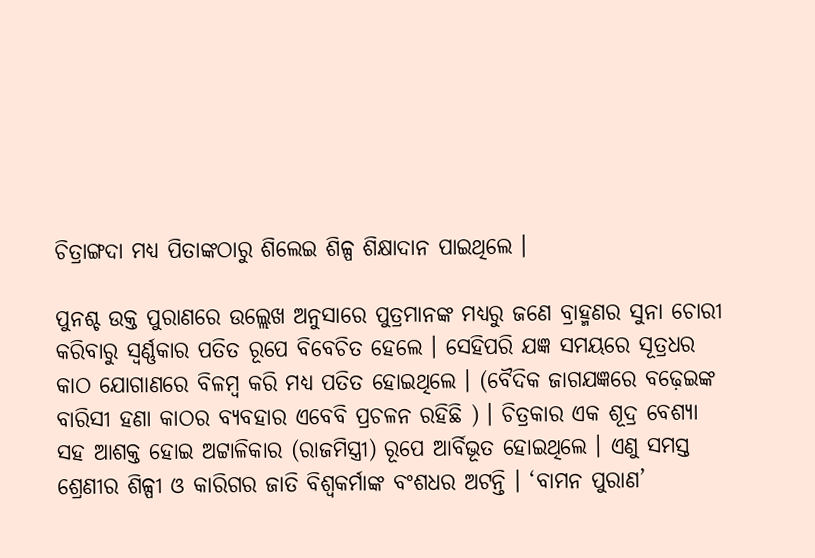ଚିତ୍ରାଙ୍ଗଦା ମଧ୍ୟ ପିତାଙ୍କଠାରୁ ଶିଲେଇ ଶିଳ୍ପ ଶିକ୍ଷାଦାନ ପାଇଥିଲେ ।

ପୁନଶ୍ଚ ଉକ୍ତ ପୁରାଣରେ ଉଲ୍ଲେଖ ଅନୁସାରେ ପୁତ୍ରମାନଙ୍କ ମଧ୍ୟରୁ ଜଣେ ବ୍ରାହ୍ମଣର ସୁନା ଚୋରୀ କରିବାରୁ ସ୍ୱର୍ଣ୍ଣକାର ପତିତ ରୂପେ ବିବେଚିତ ହେଲେ । ସେହିପରି ଯଜ୍ଞ ସମୟରେ ସୂତ୍ରଧର କାଠ ଯୋଗାଣରେ ବିଳମ୍ବ କରି ମଧ୍ୟ ପତିତ ହୋଇଥିଲେ । (ବୈଦିକ ଜାଗଯଜ୍ଞରେ ବଢ଼େଇଙ୍କ ବାରିସୀ ହଣା କାଠର ବ୍ୟବହାର ଏବେବି ପ୍ରଚଳନ ରହିଛି ) । ଚିତ୍ରକାର ଏକ ଶୂଦ୍ର ବେଶ୍ୟା ସହ ଆଶକ୍ତ ହୋଇ ଅଟ୍ଟାଳିକାର (ରାଜମିସ୍ତ୍ରୀ) ରୂପେ ଆର୍ବିଭୂତ ହୋଇଥିଲେ । ଏଣୁ ସମସ୍ତ ଶ୍ରେଣୀର ଶିଳ୍ପୀ ଓ କାରିଗର ଜାତି ବିଶ୍ୱକର୍ମାଙ୍କ ବଂଶଧର ଅଟନ୍ତି । ‘ବାମନ ପୁରାଣ’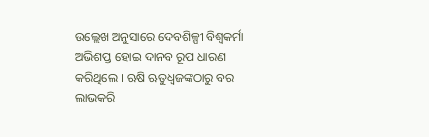ଉଲ୍ଲେଖ ଅନୁସାରେ ଦେବଶିଳ୍ପୀ ବିଶ୍ୱକର୍ମା ଅଭିଶପ୍ତ ହୋଇ ଦାନବ ରୂପ ଧାରଣ କରିଥିଲେ । ଋଷି ଋତୁଧ୍ୱଜଙ୍କଠାରୁ ବର ଲାଭକରି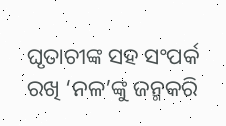ଘୃତାଚୀଙ୍କ ସହ ସଂପର୍କ ରଖି ‘ନଳ’ଙ୍କୁ ଜନ୍ମକରି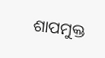ଶାପମୁକ୍ତ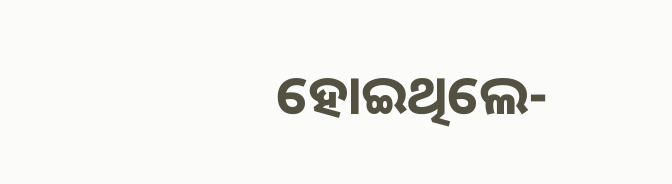ହୋଇଥିଲେ-